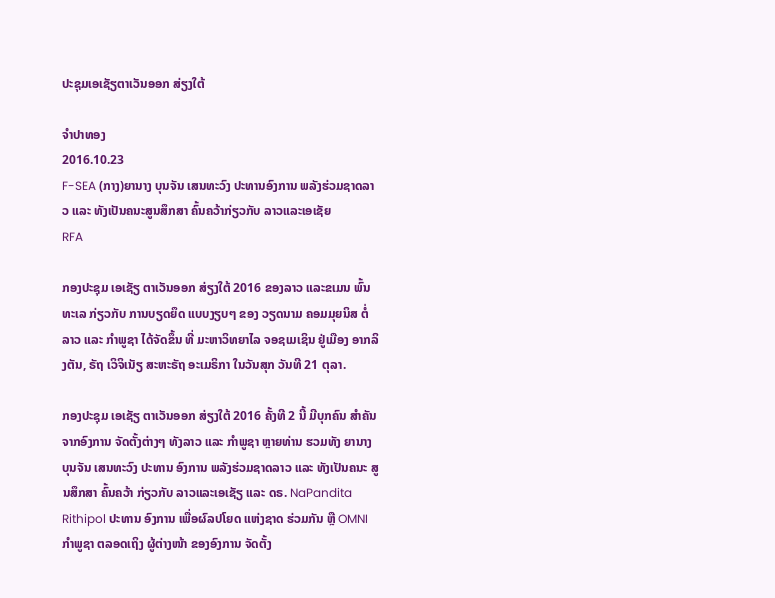ປະຊຸມເອເຊັຽຕາເວັນອອກ ສ່ຽງໃຕ້

ຈໍາປາທອງ
2016.10.23
F-SEA (ກາງ)ຍານາງ ບຸນຈັນ ເສນທະວົງ ປະທານອົງການ ພລັງຮ່ວມຊາດລາວ ແລະ ທັງເປັນຄນະສູນສຶກສາ ຄົ້ນຄວ້າກ່ຽວກັບ ລາວແລະເອເຊັຍ
RFA

ກອງປະຊຸມ ເອເຊັຽ ຕາເວັນອອກ ສ່ຽງໃຕ້ 2016 ຂອງລາວ ແລະຂເມນ ພົ້ນທະເລ ກ່ຽວກັບ ການບຽດຍຶດ ແບບງຽບໆ ຂອງ ວຽດນາມ ຄອມມຸຍນິສ ຕໍ່ລາວ ແລະ ກໍາພູຊາ ໄດ້ຈັດຂຶ້ນ ທີ່ ມະຫາວິທຍາໄລ ຈອຊເມເຊິນ ຢູ່ເມືອງ ອາກລິງຕັນ, ຣັຖ ເວິຈິເນັຽ ສະຫະຣັຖ ອະເມຣິກາ ໃນວັນສຸກ ວັນທີ 21 ຕຸລາ.

ກອງປະຊຸມ ເອເຊັຽ ຕາເວັນອອກ ສ່ຽງໃຕ້ 2016 ຄັ້ງທີ 2 ນີ້ ມີບຸກຄົນ ສຳຄັນ ຈາກອົງການ ຈັດຕັ້ງຕ່າງໆ ທັງລາວ ແລະ ກຳພູຊາ ຫຼາຍທ່ານ ຮວມທັງ ຍານາງ ບຸນຈັນ ເສນທະວົງ ປະທານ ອົງການ ພລັງຮ່ວມຊາດລາວ ແລະ ທັງເປັນຄນະ ສູນສຶກສາ ຄົ້ນຄວ້າ ກ່ຽວກັບ ລາວແລະເອເຊັຽ ແລະ ດຣ. NaPandita Rithipol ປະທານ ອົງການ ເພື່ອຜົລປໂຍດ ແຫ່ງຊາດ ຮ່ວມກັນ ຫຼື OMNI ກຳພູຊາ ຕລອດເຖິງ ຜູ້ຕ່າງໜ້າ ຂອງອົງການ ຈັດຕັ້ງ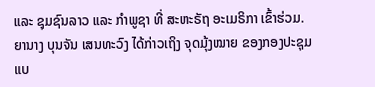ແລະ ຊຸມຊົນລາວ ແລະ ກຳພູຊາ ທີ່ ສະຫະຣັຖ ອະເມຣິກາ ເຂົ້າຮ່ວມ. ຍານາງ ບຸນຈັນ ເສນທະວົງ ໄດ້ກ່າວເຖິງ ຈຸດມຸ້ງໝາຍ ຂອງກອງປະຊຸມ ແບ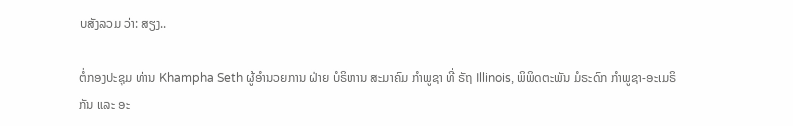ບສັງລວມ ວ່າ: ສຽງ..

ຕໍ່ກອງປະຊຸມ ທ່ານ Khampha Seth ຜູ້ອຳນວຍການ ຝ່າຍ ບໍຣິຫານ ສະມາຄົມ ກຳພູຊາ ທີ່ ຣັຖ Illinois, ພິພິດຕະພັນ ມໍຣະດົກ ກຳພູຊາ-ອະເມຣິກັນ ແລະ ອະ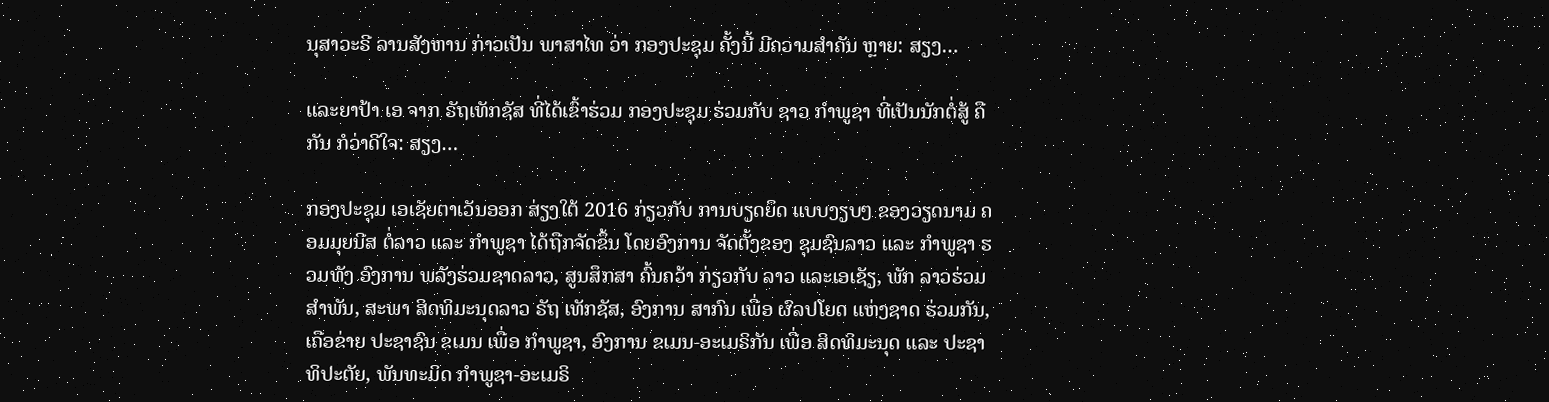ນຸສາວະຣີ ລານສັງຫານ ກ່າວເປັນ ພາສາໄທ ວ່າ ກອງປະຊຸມ ຄັ້ງນີ້ ມີຄວາມສຳຄັນ ຫຼາຍ: ສຽງ…

ແລະຍາປ້າ ເອ ຈາກ ຣັຖເທັກຊັສ ທີ່ໄດ້ເຂົ້າຮ່ວມ ກອງປະຊຸມ ຮ່ວມກັບ ຊາວ ກຳພູຊາ ທີ່ເປັນນັກຕໍ່ສູ້ ຄືກັນ ກໍວ່າດີໃຈ: ສຽງ…

ກອງປະຊຸມ ເອເຊັຍຕາເວັນອອກ ສ່ຽງໃຕ້ 2016 ກ່ຽວກັບ ການບຽດຍຶດ ແບບງຽບໆ ຂອງວຽດນາມ ຄອມມຸຍນີສ ຕໍ່ລາວ ແລະ ກໍາພູຊາ ໄດ້ຖືກຈັດຂຶ້ນ ໂດຍອົງການ ຈັດຕັ້ງຂອງ ຊຸມຊົນລາວ ແລະ ກຳພູຊາ ຮວມທັງ ອົງການ ພລັງຮ່ວມຊາດລາວ, ສູນສຶກສາ ຄົ້ນຄວ້າ ກ່ຽວກັບ ລາວ ແລະເອເຊັຽ, ພັກ ລາວຮ່ວມສຳພັນ, ສະພາ ສິດທິມະນຸດລາວ ຣັຖ ເທັກຊັສ, ອົງການ ສາກົນ ເພື່ອ ຜົລປໂຍດ ແຫ່ງຊາດ ຮ່ວມກັນ, ເຄືອຂ່າຍ ປະຊາຊົນ ຂເມນ ເພື່ອ ກຳພູຊາ, ອົງການ ຂເມນ-ອະເມຣິກັນ ເພື່ອ ສິດທິມະນຸດ ແລະ ປະຊາທິປະຕັຍ, ພັນທະມິດ ກໍາພູຊາ-ອະເມຣິ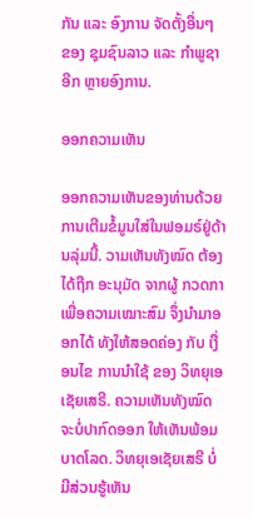ກັນ ແລະ ອົງການ ຈັດຕັ້ງອື່ນໆ ຂອງ ຊຸມຊົນລາວ ແລະ ກໍາພູຊາ ອີກ ຫຼາຍອົງການ.

ອອກຄວາມເຫັນ

ອອກຄວາມເຫັນຂອງທ່ານດ້ວຍການເຕີມຂໍ້ມູນໃສ່ໃນຟອມຣ໌ຢູ່ດ້ານລຸ່ມນີ້. ວາມເຫັນທັງໝົດ ຕ້ອງໄດ້ຖືກ ອະນຸມັດ ຈາກຜູ້ ກວດກາ ເພື່ອຄວາມເໝາະສົມ ຈຶ່ງນໍາມາອອກໄດ້ ທັງໃຫ້ສອດຄ່ອງ ກັບ ເງື່ອນໄຂ ການນຳໃຊ້ ຂອງ ວິທຍຸເອເຊັຍເສຣີ. ຄວາມເຫັນທັງໝົດ ຈະບໍ່ປາກົດອອກ ໃຫ້ເຫັນພ້ອມບາດໂລດ. ວິທຍຸເອເຊັຍເສຣີ ບໍ່ມີສ່ວນຮູ້ເຫັນ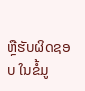ຫຼືຮັບຜິດຊອບ ໃນຂໍ້ມູ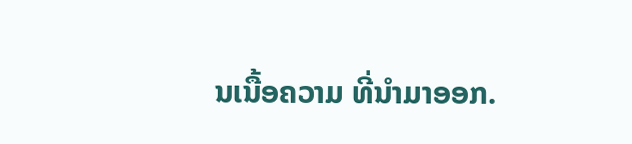ນເນື້ອຄວາມ ທີ່ນໍາມາອອກ.